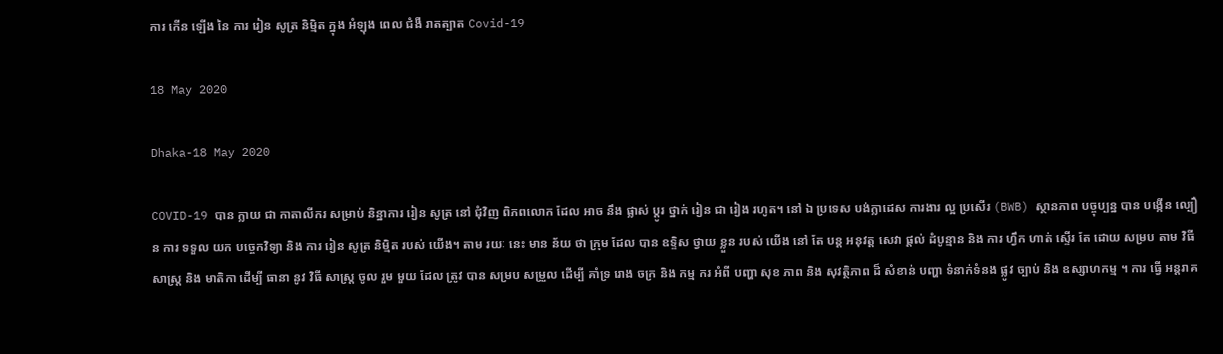ការ កើន ឡើង នៃ ការ រៀន សូត្រ និម្មិត ក្នុង អំឡុង ពេល ជំងឺ រាតត្បាត Covid-19

18 May 2020

Dhaka-18 May 2020

COVID-19 បាន ក្លាយ ជា កាតាលីករ សម្រាប់ និន្នាការ រៀន សូត្រ នៅ ជុំវិញ ពិភពលោក ដែល អាច នឹង ផ្លាស់ ប្តូរ ថ្នាក់ រៀន ជា រៀង រហូត។ នៅ ឯ ប្រទេស បង់ក្លាដេស ការងារ ល្អ ប្រសើរ (BWB) ស្ថានភាព បច្ចុប្បន្ន បាន បង្កើន ល្បឿន ការ ទទួល យក បច្ចេកវិទ្យា និង ការ រៀន សូត្រ និម្មិត របស់ យើង។ តាម រយៈ នេះ មាន ន័យ ថា ក្រុម ដែល បាន ឧទ្ទិស ថ្វាយ ខ្លួន របស់ យើង នៅ តែ បន្ត អនុវត្ត សេវា ផ្តល់ ដំបូន្មាន និង ការ ហ្វឹក ហាត់ ស្ទើរ តែ ដោយ សម្រប តាម វិធី សាស្ត្រ និង មាតិកា ដើម្បី ធានា នូវ វិធី សាស្ត្រ ចូល រួម មួយ ដែល ត្រូវ បាន សម្រប សម្រួល ដើម្បី គាំទ្រ រោង ចក្រ និង កម្ម ករ អំពី បញ្ហា សុខ ភាព និង សុវត្ថិភាព ដ៏ សំខាន់ បញ្ហា ទំនាក់ទំនង ផ្លូវ ច្បាប់ និង ឧស្សាហកម្ម ។ ការ ធ្វើ អន្តរាគ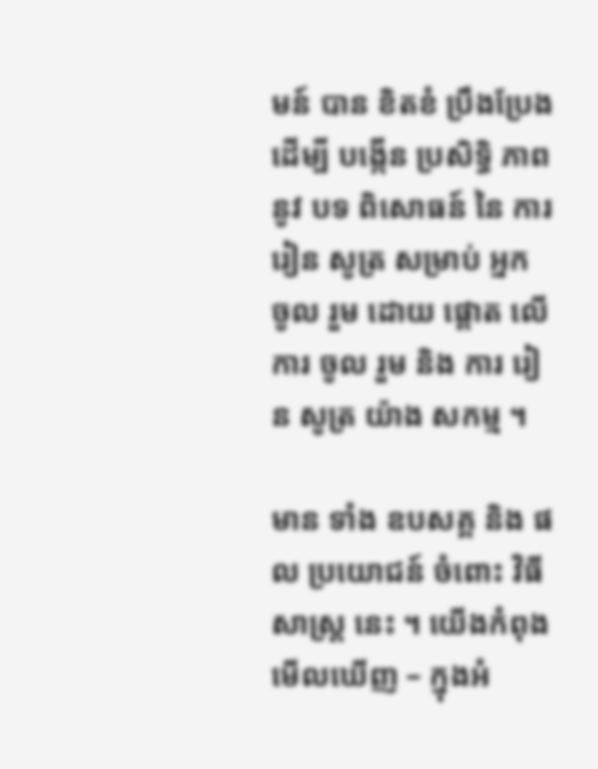មន៍ បាន ខិតខំ ប្រឹងប្រែង ដើម្បី បង្កើន ប្រសិទ្ធិ ភាព នូវ បទ ពិសោធន៍ នៃ ការ រៀន សូត្រ សម្រាប់ អ្នក ចូល រួម ដោយ ផ្តោត លើ ការ ចូល រួម និង ការ រៀន សូត្រ យ៉ាង សកម្ម ។

មាន ទាំង ឧបសគ្គ និង ផល ប្រយោជន៍ ចំពោះ វិធី សាស្ត្រ នេះ ។ យើងកំពុងមើលឃើញ – ក្នុងអំ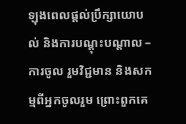ឡុងពេលផ្តល់ប្រឹក្សាយោបល់ និងការបណ្តុះបណ្តាល – ការចូល រួមវិជ្ជមាន និងសកម្មពីអ្នកចូលរួម ព្រោះពួកគេ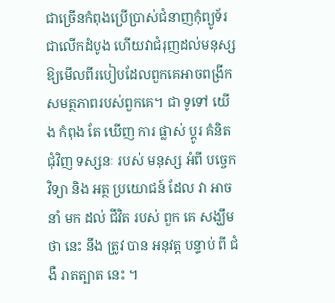ជាច្រើនកំពុងប្រើប្រាស់ជំនាញកុំព្យូទ័រជាលើកដំបូង ហើយវាជំរុញដល់មនុស្សឱ្យមើលពីរបៀបដែលពួកគេអាចពង្រីកសមត្ថភាពរបស់ពួកគេ។ ជា ទូទៅ យើង កំពុង តែ ឃើញ ការ ផ្លាស់ ប្តូរ គំនិត ជុំវិញ ទស្សនៈ របស់ មនុស្ស អំពី បច្ចេកវិទ្យា និង អត្ថ ប្រយោជន៍ ដែល វា អាច នាំ មក ដល់ ជីវិត របស់ ពួក គេ សង្ឃឹម ថា នេះ នឹង ត្រូវ បាន អនុវត្ត បន្ទាប់ ពី ជំងឺ រាតត្បាត នេះ ។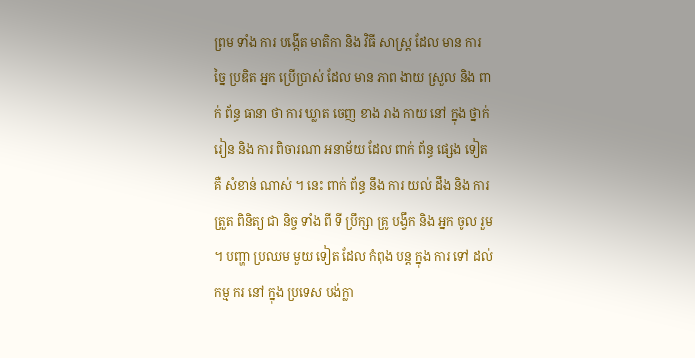ព្រម ទាំង ការ បង្កើត មាតិកា និង វិធី សាស្ត្រ ដែល មាន ការ ច្នៃ ប្រឌិត អ្នក ប្រើប្រាស់ ដែល មាន ភាព ងាយ ស្រួល និង ពាក់ ព័ន្ធ ធានា ថា ការ ឃ្លាត ចេញ ខាង រាង កាយ នៅ ក្នុង ថ្នាក់ រៀន និង ការ ពិចារណា អនាម័យ ដែល ពាក់ ព័ន្ធ ផ្សេង ទៀត គឺ សំខាន់ ណាស់ ។ នេះ ពាក់ ព័ន្ធ នឹង ការ យល់ ដឹង និង ការ ត្រួត ពិនិត្យ ជា និច្ច ទាំង ពី ទី ប្រឹក្សា គ្រូ បង្វឹក និង អ្នក ចូល រួម ។ បញ្ហា ប្រឈម មួយ ទៀត ដែល កំពុង បន្ត ក្នុង ការ ទៅ ដល់ កម្ម ករ នៅ ក្នុង ប្រទេស បង់ក្លា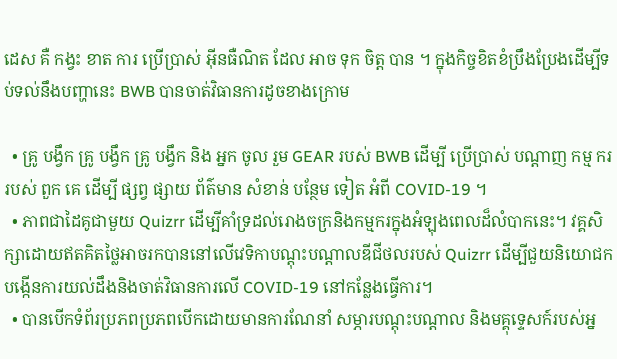ដេស គឺ កង្វះ ខាត ការ ប្រើប្រាស់ អ៊ីនធឺណិត ដែល អាច ទុក ចិត្ត បាន ។ ក្នុងកិច្ចខិតខំប្រឹងប្រែងដើម្បីទប់ទល់នឹងបញ្ហានេះ BWB បានចាត់វិធានការដូចខាងក្រោម

  • គ្រូ បង្វឹក គ្រូ បង្វឹក គ្រូ បង្វឹក និង អ្នក ចូល រួម GEAR របស់ BWB ដើម្បី ប្រើប្រាស់ បណ្តាញ កម្ម ករ របស់ ពួក គេ ដើម្បី ផ្សព្វ ផ្សាយ ព័ត៌មាន សំខាន់ បន្ថែម ទៀត អំពី COVID-19 ។
  • ភាពជាដៃគូជាមួយ Quizrr ដើម្បីគាំទ្រដល់រោងចក្រនិងកម្មករក្នុងអំឡុងពេលដ៏លំបាកនេះ។ វគ្គសិក្សាដោយឥតគិតថ្លៃអាចរកបាននៅលើវេទិកាបណ្តុះបណ្តាលឌីជីថលរបស់ Quizrr ដើម្បីជួយនិយោជកបង្កើនការយល់ដឹងនិងចាត់វិធានការលើ COVID-19 នៅកន្លែងធ្វើការ។
  • បានបើកទំព័រប្រភពប្រភពបើកដោយមានការណែនាំ សម្ភារបណ្តុះបណ្តាល និងមគ្គុទ្ទេសក៍របស់អ្ន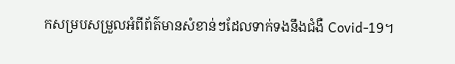កសម្របសម្រួលអំពីព័ត៌មានសំខាន់ៗដែលទាក់ទងនឹងជំងឺ Covid-19។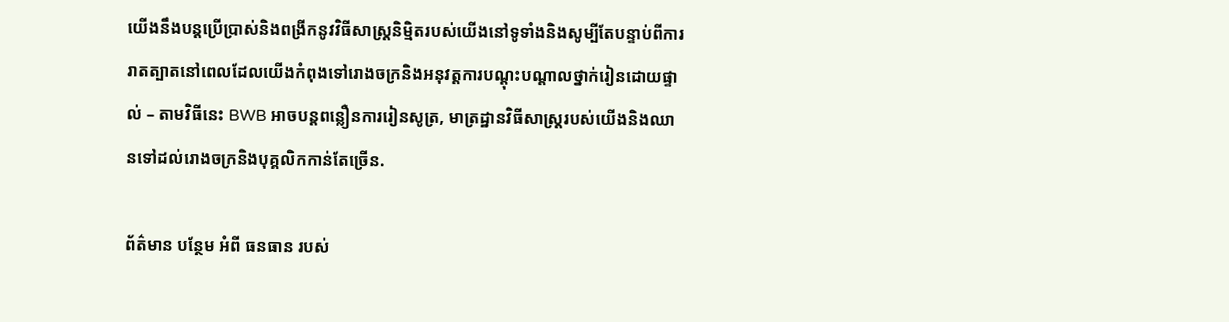យើងនឹងបន្តប្រើប្រាស់និងពង្រីកនូវវិធីសាស្រ្តនិម្មិតរបស់យើងនៅទូទាំងនិងសូម្បីតែបន្ទាប់ពីការរាតត្បាតនៅពេលដែលយើងកំពុងទៅរោងចក្រនិងអនុវត្តការបណ្តុះបណ្តាលថ្នាក់រៀនដោយផ្ទាល់ – តាមវិធីនេះ BWB អាចបន្តពន្លឿនការរៀនសូត្រ, មាត្រដ្ឋានវិធីសាស្រ្តរបស់យើងនិងឈានទៅដល់រោងចក្រនិងបុគ្គលិកកាន់តែច្រើន.

ព័ត៌មាន បន្ថែម អំពី ធនធាន របស់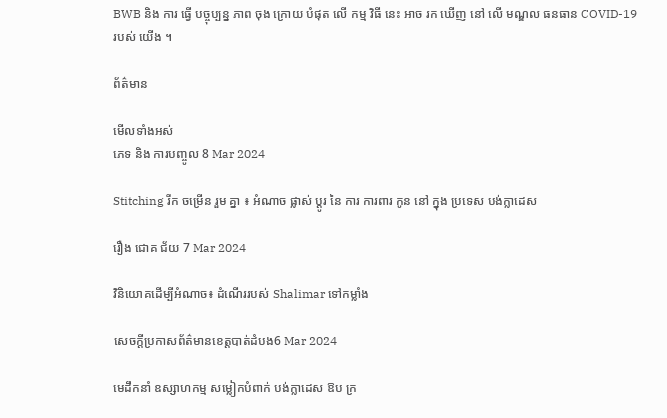BWB និង ការ ធ្វើ បច្ចុប្បន្ន ភាព ចុង ក្រោយ បំផុត លើ កម្ម វិធី នេះ អាច រក ឃើញ នៅ លើ មណ្ឌល ធនធាន COVID-19 របស់ យើង ។

ព័ត៌មាន

មើលទាំងអស់
ភេទ និង ការបញ្ចូល 8 Mar 2024

Stitching រីក ចម្រើន រួម គ្នា ៖ អំណាច ផ្លាស់ ប្តូរ នៃ ការ ការពារ កូន នៅ ក្នុង ប្រទេស បង់ក្លាដេស

រឿង ជោគ ជ័យ 7 Mar 2024

វិនិយោគដើម្បីអំណាច៖ ដំណើររបស់ Shalimar ទៅកម្លាំង

សេចក្តីប្រកាសព័ត៌មានខេត្តបាត់ដំបង6 Mar 2024

មេដឹកនាំ ឧស្សាហកម្ម សម្លៀកបំពាក់ បង់ក្លាដេស ឱប ក្រ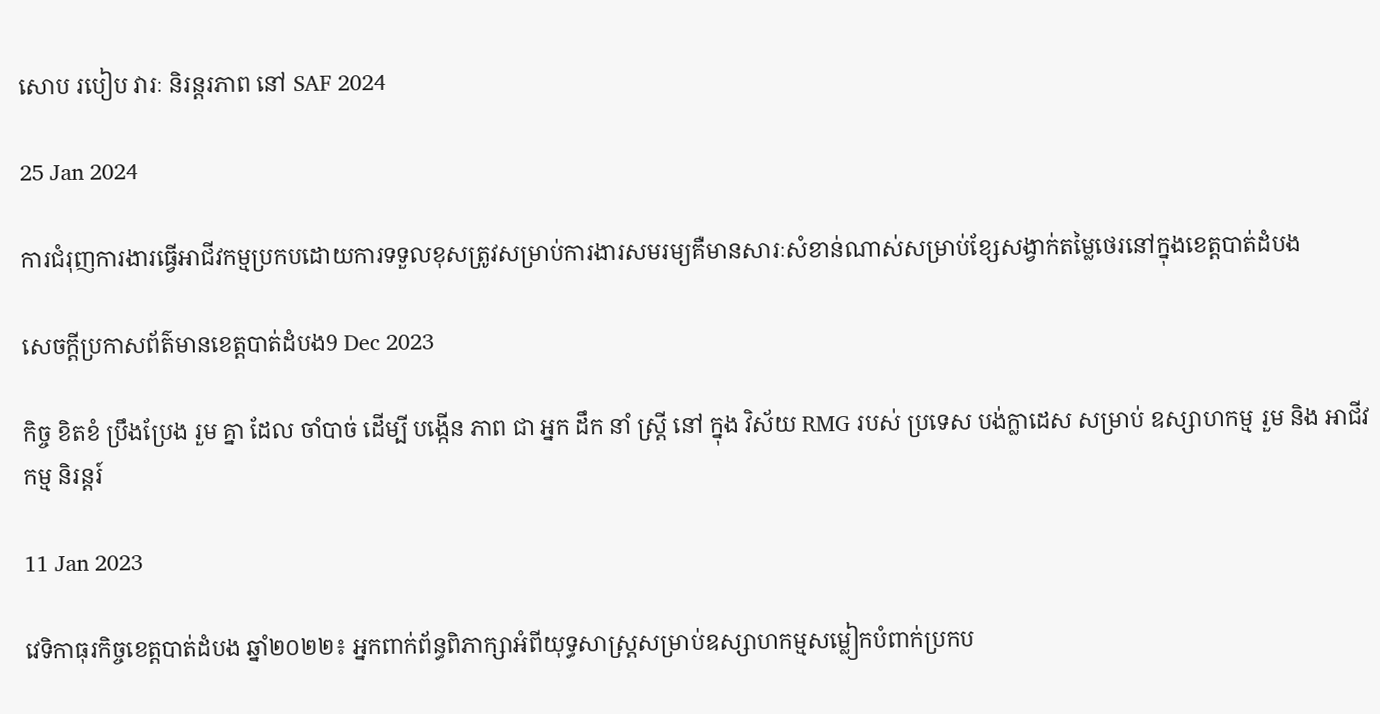សោប របៀប វារៈ និរន្តរភាព នៅ SAF 2024

25 Jan 2024

ការជំរុញការងារធ្វើអាជីវកម្មប្រកបដោយការទទួលខុសត្រូវសម្រាប់ការងារសមរម្យគឺមានសារៈសំខាន់ណាស់សម្រាប់ខ្សែសង្វាក់តម្លៃថេរនៅក្នុងខេត្តបាត់ដំបង

សេចក្តីប្រកាសព័ត៌មានខេត្តបាត់ដំបង9 Dec 2023

កិច្ច ខិតខំ ប្រឹងប្រែង រួម គ្នា ដែល ចាំបាច់ ដើម្បី បង្កើន ភាព ជា អ្នក ដឹក នាំ ស្ត្រី នៅ ក្នុង វិស័យ RMG របស់ ប្រទេស បង់ក្លាដេស សម្រាប់ ឧស្សាហកម្ម រួម និង អាជីវកម្ម និរន្តរ៍

11 Jan 2023

វេទិកាធុរកិច្ចខេត្តបាត់ដំបង ឆ្នាំ២០២២៖ អ្នកពាក់ព័ន្ធពិភាក្សាអំពីយុទ្ធសាស្រ្តសម្រាប់ឧស្សាហកម្មសម្លៀកបំពាក់ប្រកប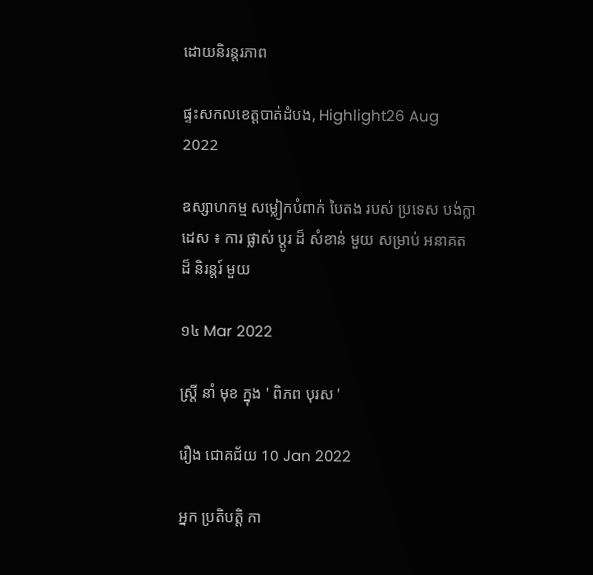ដោយនិរន្តរភាព

ផ្ទះសកលខេត្តបាត់ដំបង, Highlight26 Aug 2022

ឧស្សាហកម្ម សម្លៀកបំពាក់ បៃតង របស់ ប្រទេស បង់ក្លាដេស ៖ ការ ផ្លាស់ ប្តូរ ដ៏ សំខាន់ មួយ សម្រាប់ អនាគត ដ៏ និរន្តរ៍ មួយ

១៤ Mar 2022

ស្ត្រី នាំ មុខ ក្នុង ' ពិភព បុរស '

រឿង ជោគជ័យ 10 Jan 2022

អ្នក ប្រតិបត្តិ កា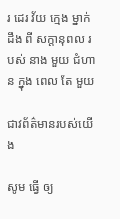រ ដេរ វ័យ ក្មេង ម្នាក់ ដឹង ពី សក្តានុពល របស់ នាង មួយ ជំហាន ក្នុង ពេល តែ មួយ

ជាវព័ត៌មានរបស់យើង

សូម ធ្វើ ឲ្យ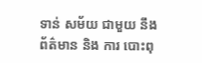ទាន់ សម័យ ជាមួយ នឹង ព័ត៌មាន និង ការ បោះពុ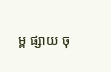ម្ព ផ្សាយ ចុ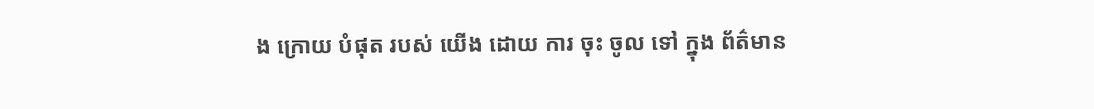ង ក្រោយ បំផុត របស់ យើង ដោយ ការ ចុះ ចូល ទៅ ក្នុង ព័ត៌មាន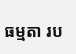ធម្មតា រប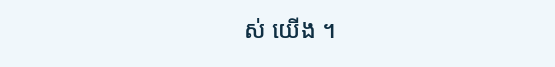ស់ យើង ។